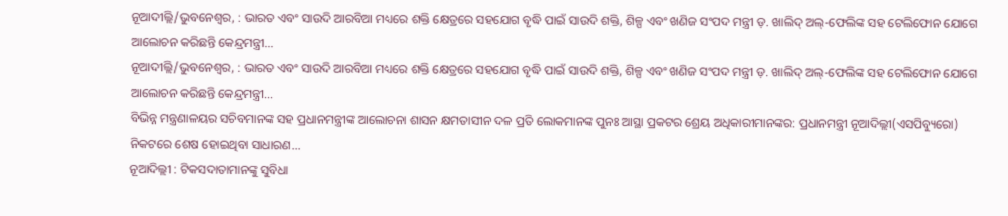ନୂଆଦୀଲ୍ଲି/ଭୁବନେଶ୍ୱର, : ଭାରତ ଏବଂ ସାଉଦି ଆରବିଆ ମଧ୍ୟରେ ଶକ୍ତି କ୍ଷେତ୍ରରେ ସହଯୋଗ ବୃଦ୍ଧି ପାଇଁ ସାଉଦି ଶକ୍ତି, ଶିଳ୍ପ ଏବଂ ଖଣିଜ ସଂପଦ ମନ୍ତ୍ରୀ ଡ଼. ଖାଲିଦ୍ ଅଲ୍-ଫେଲିଙ୍କ ସହ ଟେଲିଫୋନ ଯୋଗେ ଆଲୋଚନ କରିଛନ୍ତି କେନ୍ଦ୍ରମନ୍ତ୍ରୀ...
ନୂଆଦୀଲ୍ଲି/ଭୁବନେଶ୍ୱର, : ଭାରତ ଏବଂ ସାଉଦି ଆରବିଆ ମଧ୍ୟରେ ଶକ୍ତି କ୍ଷେତ୍ରରେ ସହଯୋଗ ବୃଦ୍ଧି ପାଇଁ ସାଉଦି ଶକ୍ତି, ଶିଳ୍ପ ଏବଂ ଖଣିଜ ସଂପଦ ମନ୍ତ୍ରୀ ଡ଼. ଖାଲିଦ୍ ଅଲ୍-ଫେଲିଙ୍କ ସହ ଟେଲିଫୋନ ଯୋଗେ ଆଲୋଚନ କରିଛନ୍ତି କେନ୍ଦ୍ରମନ୍ତ୍ରୀ...
ବିଭିନ୍ନ ମନ୍ତ୍ରଣାଳୟର ସଚିବମାନଙ୍କ ସହ ପ୍ରଧାନମନ୍ତ୍ରୀଙ୍କ ଆଲୋଚନା ଶାସନ କ୍ଷମତାସୀନ ଦଳ ପ୍ରତି ଲୋକମାନଙ୍କ ପୁନଃ ଆସ୍ଥା ପ୍ରକଟର ଶ୍ରେୟ ଅଧିକାରୀମାନଙ୍କର: ପ୍ରଧାନମନ୍ତ୍ରୀ ନୂଆଦିଲ୍ଲୀ(ଏସପିବ୍ୟୁରୋ) ନିକଟରେ ଶେଷ ହୋଇଥିବା ସାଧାରଣ...
ନୂଆଦିଲ୍ଲୀ : ଟିକସଦାତାମାନଙ୍କୁ ସୁବିଧା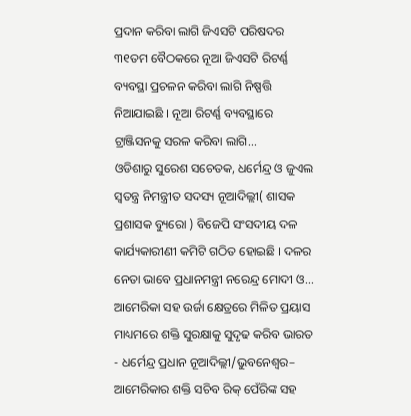ପ୍ରଦାନ କରିବା ଲାଗି ଜିଏସଟି ପରିଷଦର ୩୧ତମ ବୈଠକରେ ନୂଆ ଜିଏସଟି ରିଟର୍ଣ୍ଣ ବ୍ୟବସ୍ଥା ପ୍ରଚଳନ କରିବା ଲାଗି ନିଷ୍ପତ୍ତି ନିଆଯାଇଛି । ନୂଆ ରିଟର୍ଣ୍ଣ ବ୍ୟବସ୍ଥାରେ ଟ୍ରାଞ୍ଜିସନକୁ ସରଳ କରିବା ଲାଗି...
ଓଡିଶାରୁ ସୁରେଶ ସଚେତକ, ଧର୍ମେନ୍ଦ୍ର ଓ ଜୁଏଲ ସ୍ୱତନ୍ତ୍ର ନିମନ୍ତ୍ରୀତ ସଦସ୍ୟ ନୂଆଦିଲ୍ଲୀ( ଶାସକ ପ୍ରଶାସକ ବ୍ୟୁରୋ ) ବିଜେପି ସଂସଦୀୟ ଦଳ କାର୍ଯ୍ୟକାରୀଣୀ କମିଟି ଗଠିତ ହୋଇଛି । ଦଳର ନେତା ଭାବେ ପ୍ରଧାନମନ୍ତ୍ରୀ ନରେନ୍ଦ୍ର ମୋଦୀ ଓ...
ଆମେରିକା ସହ ଉର୍ଜା କ୍ଷେତ୍ରରେ ମିଳିତ ପ୍ରୟାସ ମାଧ୍ୟମରେ ଶକ୍ତି ସୁରକ୍ଷାକୁ ସୁଦୃଢ କରିବ ଭାରତ - ଧର୍ମେନ୍ଦ୍ର ପ୍ରଧାନ ନୂଆଦିଲ୍ଲୀ/ଭୁବନେଶ୍ୱର– ଆମେରିକାର ଶକ୍ତି ସଚିବ ରିକ୍ ପେଁରିଙ୍କ ସହ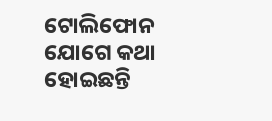ଟୋଲିଫୋନ ଯୋଗେ କଥା ହୋଇଛନ୍ତି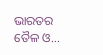ଭାରତର ତୈଳ ଓ...